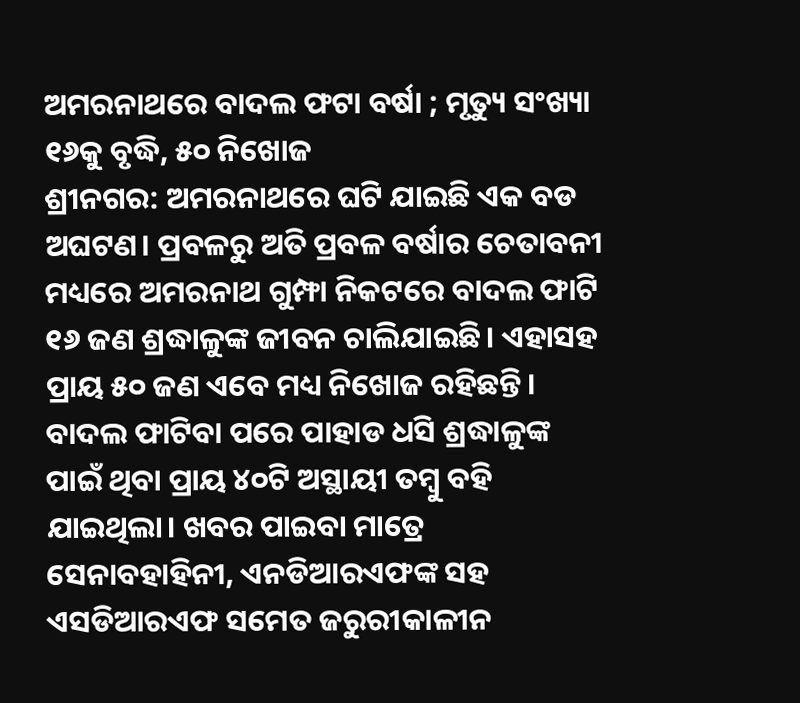ଅମରନାଥରେ ବାଦଲ ଫଟା ବର୍ଷା ; ମୃତ୍ୟୁ ସଂଖ୍ୟା ୧୬କୁ ବୃଦ୍ଧି, ୫୦ ନିଖୋଜ
ଶ୍ରୀନଗର: ଅମରନାଥରେ ଘଟି ଯାଇଛି ଏକ ବଡ ଅଘଟଣ। ପ୍ରବଳରୁ ଅତି ପ୍ରବଳ ବର୍ଷାର ଚେତାବନୀ ମଧ୍ୟରେ ଅମରନାଥ ଗୁମ୍ଫା ନିକଟରେ ବାଦଲ ଫାଟି ୧୬ ଜଣ ଶ୍ରଦ୍ଧାଳୁଙ୍କ ଜୀବନ ଚାଲିଯାଇଛି। ଏହାସହ ପ୍ରାୟ ୫୦ ଜଣ ଏବେ ମଧ୍ୟ ନିଖୋଜ ରହିଛନ୍ତି। ବାଦଲ ଫାଟିବା ପରେ ପାହାଡ ଧସି ଶ୍ରଦ୍ଧାଳୁଙ୍କ ପାଇଁ ଥିବା ପ୍ରାୟ ୪୦ଟି ଅସ୍ଥାୟୀ ତମ୍ବୁ ବହି ଯାଇଥିଲା। ଖବର ପାଇବା ମାତ୍ରେ ସେନାବହାହିନୀ, ଏନଡିଆରଏଫଙ୍କ ସହ ଏସଡିଆରଏଫ ସମେତ ଜରୁରୀକାଳୀନ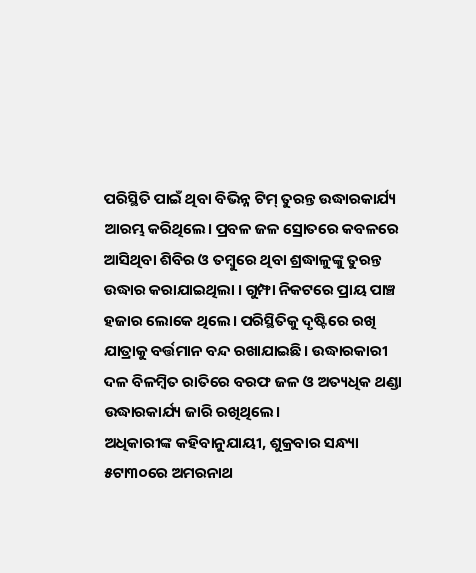ପରିସ୍ଥିତି ପାଇଁ ଥିବା ବିଭିନ୍ନ ଟିମ୍ ତୁରନ୍ତ ଉଦ୍ଧାରକାର୍ଯ୍ୟ ଆରମ୍ଭ କରିଥିଲେ। ପ୍ରବଳ ଜଳ ସ୍ରୋତରେ କବଳରେ ଆସିଥିବା ଶିବିର ଓ ତମ୍ବୁରେ ଥିବା ଶ୍ରଦ୍ଧାଳୁଙ୍କୁ ତୁରନ୍ତ ଉଦ୍ଧାର କରାଯାଇଥିଲା । ଗୁମ୍ଫା ନିକଟରେ ପ୍ରାୟ ପାଞ୍ଚ ହଜାର ଲୋକେ ଥିଲେ। ପରିସ୍ଥିତିକୁ ଦୃଷ୍ଟିରେ ରଖି ଯାତ୍ରାକୁ ବର୍ତ୍ତମାନ ବନ୍ଦ ରଖାଯାଇଛି। ଉଦ୍ଧାରକାରୀ ଦଳ ବିଳମ୍ବିତ ରାତିରେ ବରଫ ଜଳ ଓ ଅତ୍ୟଧିକ ଥଣ୍ଡା ଉଦ୍ଧାରକାର୍ଯ୍ୟ ଜାରି ରଖିଥିଲେ।
ଅଧିକାରୀଙ୍କ କହିବାନୁଯାୟୀ, ଶୁକ୍ରବାର ସନ୍ଧ୍ୟା ୫ଟା୩୦ରେ ଅମରନାଥ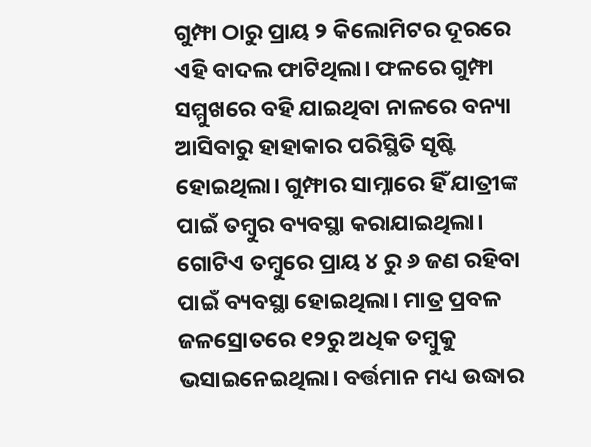ଗୁମ୍ଫା ଠାରୁ ପ୍ରାୟ ୨ କିଲୋମିଟର ଦୂରରେ ଏହି ବାଦଲ ଫାଟିଥିଲା। ଫଳରେ ଗୁମ୍ଫା ସମ୍ମୁଖରେ ବହି ଯାଇଥିବା ନାଳରେ ବନ୍ୟା ଆସିବାରୁ ହାହାକାର ପରିସ୍ଥିତି ସୃଷ୍ଟି ହୋଇଥିଲା। ଗୁମ୍ଫାର ସାମ୍ନାରେ ହିଁ ଯାତ୍ରୀଙ୍କ ପାଇଁ ତମ୍ବୁର ବ୍ୟବସ୍ଥା କରାଯାଇଥିଲା। ଗୋଟିଏ ତମ୍ବୁରେ ପ୍ରାୟ ୪ ରୁ ୬ ଜଣ ରହିବା ପାଇଁ ବ୍ୟବସ୍ଥା ହୋଇଥିଲା। ମାତ୍ର ପ୍ରବଳ ଜଳସ୍ରୋତରେ ୧୨ରୁ ଅଧିକ ତମ୍ବୁକୁ ଭସାଇନେଇଥିଲା। ବର୍ତ୍ତମାନ ମଧ୍ୟ ଉଦ୍ଧାର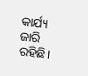କାର୍ଯ୍ୟ ଜାରି ରହିଛି।